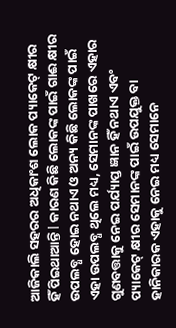ଆଜିକାଲି ସହରର ଅଧିକାଂଶ ଲୋକ ପ୍ୟାକେଟ୍ କ୍ଷୀର ହିଁ ପିଇଥାଆନ୍ତି l କାରଣ କିଛି ଲୋକଙ୍କ ପାଇଁ ଗାଈ କ୍ଷୀର ଉପଲବ୍ଧ ହୋଇ ନଥାଏ ଓ ଅନ୍ୟ କିଛି ଲୋକଙ୍କ ପାଇଁ ଏହା ଉପଲବ୍ଧ ଥିଲେ ମଧ୍ୟ, ସେମାନଙ୍କ ପାଖରେ ଏହାର ଗୁଣବତ୍ତାକୁ ନେଇ ପର୍ଯ୍ୟାପ୍ତ ଜ୍ଞାନ ହିଁ ନଥାଏ ଏବଂ ପ୍ୟାକେଟ୍ କ୍ଷୀର ସେମାନଙ୍କ ପାଇଁ ଉପଯୁକ୍ତ ବା ହାନିକାରକ ଏହାକୁ ନେଇ ମଧ୍ୟ ସେମାନେ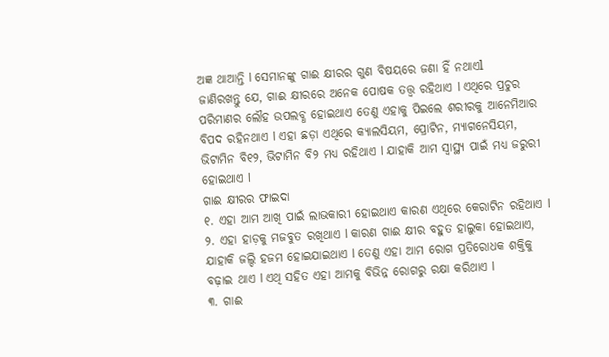ଅଜ୍ଞ ଥାଆନ୍ତି l ସେମାନଙ୍କୁ ଗାଈ କ୍ଷୀରର ଗୁଣ ବିଷୟରେ ଜଣା ହିଁ ନଥାଏl
ଜାଣିରଖନ୍ତୁ ଯେ, ଗାଈ କ୍ଷୀରରେ ଅନେକ ପୋଷକ ତତ୍ତ୍ୱ ରହିଥାଏ l ଏଥିରେ ପ୍ରଚୁର ପରିମାଣର ଲୌହ ଉପଲବ୍ଧ ହୋଇଥାଏ ତେଣୁ ଏହାକୁ ପିଇଲେ ଶରୀରକୁ ଆନେମିଆର ବିପଦ ରହିନଥାଏ l ଏହା ଛଡ଼ା ଏଥିରେ କ୍ୟାଲସିୟମ, ପ୍ରୋଟିନ, ମ୍ୟାଗନେସିୟମ, ଭିଟାମିନ ବି୧୨, ଭିଟାମିନ ବି୨ ମଧ୍ୟ ରହିଥାଏ l ଯାହାକି ଆମ ସ୍ୱାସ୍ଥ୍ୟ ପାଇଁ ମଧ୍ୟ ଜରୁରୀ ହୋଇଥାଏ l
ଗାଈ କ୍ଷୀରର ଫାଇଦା
୧. ଏହା ଆମ ଆଖି ପାଇଁ ଲାଭକାରୀ ହୋଇଥାଏ କାରଣ ଏଥିରେ କେରାଟିନ ରହିଥାଏ l
୨. ଏହା ହାଡ଼କୁ ମଜବୁତ ରଖିଥାଏ l କାରଣ ଗାଈ କ୍ଷୀର ବହୁତ ହାଲୁକା ହୋଇଥାଏ, ଯାହାକି ଜଲ୍ଦି ହଜମ ହୋଇଯାଇଥାଏ l ତେଣୁ ଏହା ଆମ ରୋଗ ପ୍ରତିରୋଧକ ଶକ୍ତିକୁ ବଢ଼ାଇ ଥାଏ l ଏଥି ସହିତ ଏହା ଆମକୁ ବିଭିନ୍ନ ରୋଗରୁ ରକ୍ଷା କରିଥାଏ l
୩. ଗାଈ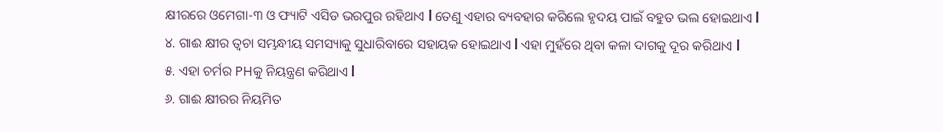କ୍ଷୀରରେ ଓମେଗା-୩ ଓ ଫ୍ୟାଟି ଏସିଡ ଭରପୁର ରହିଥାଏ l ତେଣୁ ଏହାର ବ୍ୟବହାର କରିଲେ ହୃଦୟ ପାଇଁ ବହୁତ ଭଲ ହୋଇଥାଏ l
୪. ଗାଈ କ୍ଷୀର ତ୍ୱଚା ସମ୍ଭନ୍ଧୀୟ ସମସ୍ୟାକୁ ସୁଧାରିବାରେ ସହାୟକ ହୋଇଥାଏ l ଏହା ମୁହଁରେ ଥିବା କଳା ଦାଗକୁ ଦୂର କରିଥାଏ l
୫. ଏହା ଚର୍ମର PHକୁ ନିୟନ୍ତ୍ରଣ କରିଥାଏ l
୬. ଗାଈ କ୍ଷୀରର ନିୟମିତ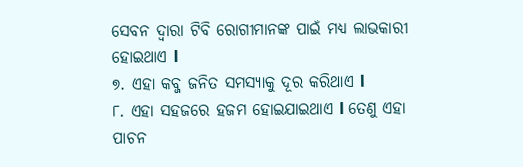ସେବନ ଦ୍ୱାରା ଟିବି ରୋଗୀମାନଙ୍କ ପାଇଁ ମଧ୍ୟ ଲାଭକାରୀ ହୋଇଥାଏ l
୭. ଏହା କବ୍ଜ ଜନିତ ସମସ୍ୟାକୁ ଦୂର କରିଥାଏ l
୮. ଏହା ସହଜରେ ହଜମ ହୋଇଯାଇଥାଏ l ତେଣୁ ଏହା ପାଚନ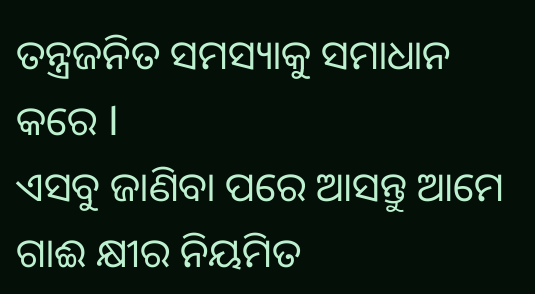ତନ୍ତ୍ରଜନିତ ସମସ୍ୟାକୁ ସମାଧାନ କରେ l
ଏସବୁ ଜାଣିବା ପରେ ଆସନ୍ତୁ ଆମେ ଗାଈ କ୍ଷୀର ନିୟମିତ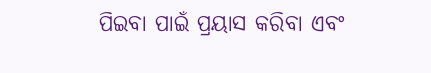ପିଇବା ପାଇଁ ପ୍ରୟାସ କରିବା ଏବଂ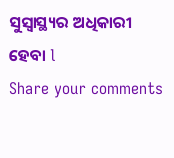ସୁସ୍ୱାସ୍ଥ୍ୟର ଅଧିକାରୀ ହେବା l
Share your comments